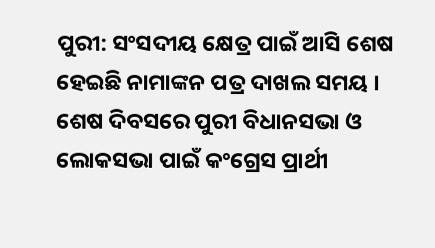ପୁରୀ: ସଂସଦୀୟ କ୍ଷେତ୍ର ପାଇଁ ଆସି ଶେଷ ହେଇଛି ନାମାଙ୍କନ ପତ୍ର ଦାଖଲ ସମୟ । ଶେଷ ଦିବସରେ ପୁରୀ ବିଧାନସଭା ଓ ଲୋକସଭା ପାଇଁ କଂଗ୍ରେସ ପ୍ରାର୍ଥୀ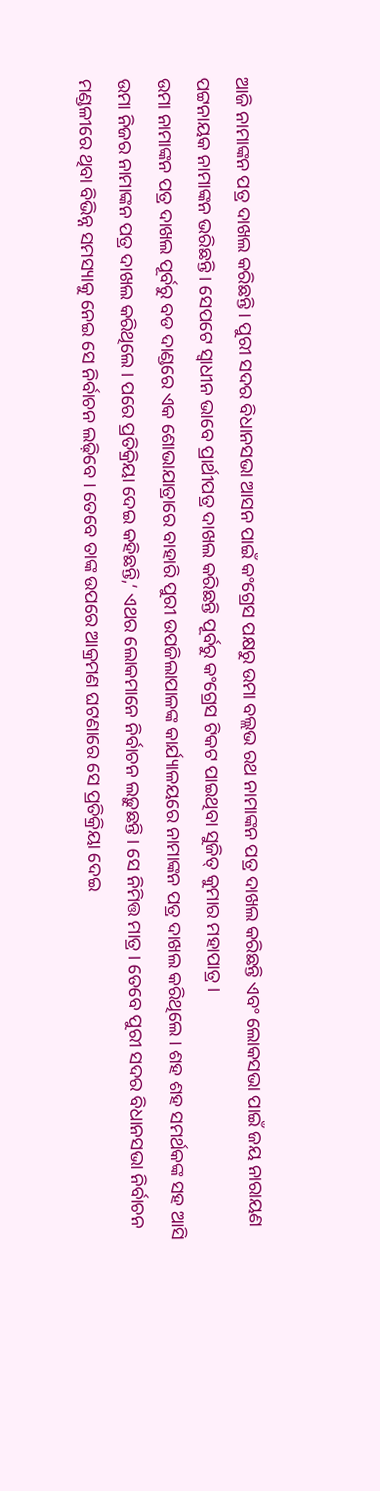ଆଜି ନାମାଙ୍କନ ପତ୍ର ଦାଖଲ କରିଛନ୍ତି । ପୁରୀ ସଦର ବିଧାନସଭା ଆସନ ପାଇଁ କଂଗ୍ରେସ ପକ୍ଷରୁ ଉମା ବଲ୍ଲଭ ରଥ ନାମାଙ୍କନ ପତ୍ର ଦାଖଲ କରିଛନ୍ତି ଏବଂ ଲୋକସଭା ପାଇଁ ଜୟ ନାରାୟଣ ପଟ୍ଟନାୟକ ନାମାଙ୍କନ ଭରିଛନ୍ତି । ସେପଟେ ସ୍ବାଧୀନ ଭାବେ ପ୍ରାର୍ଥୀପତ୍ର ଦାଖଲ କରିଛନ୍ତି ପୂର୍ବରୁ କଂଗ୍ରେସ ଟିକଟ ପାଇଥିବା ସୁଜିତ୍ କୁମାର ମହାପାତ୍ର ।
ଉମା ନାମାଙ୍କନ ପତ୍ର ଦାଖଲ ପୂର୍ବରୁ ବଡ ଦାଣ୍ଡରେ ଏକ ଶୋଭାଯାତ୍ରାରେ ବାହାରି ପୁରୀ ଉପଜିଲାପାଳଙ୍କ କାର୍ଯ୍ୟାଳୟରେ ନାମାଙ୍କନ ପତ୍ର ଦାଖଲ କରିଥିଲେ । ଶହ ଶହ ସମର୍ଥକଙ୍କ ସହ ଆସି ଉମା ନିଜର ନାମାଙ୍କନ ପତ୍ର ଦାଖଲ କରିଥିଲେ । ପରେ ପ୍ରତିକ୍ରିୟା ଦେଇ କହିଛନ୍ତି,‘ ଏଥର ଲୋକମାନେ ନିର୍ବାଚନ ଲଢ଼ୁଛନ୍ତି । ସେ ନିମିତ୍ତ ମାତ୍ର । ତେବେ ପୁରୀ ସଦର ବିଧାନସଭା ନିର୍ବାଚନ ମଣ୍ଡଳୀରେ ଥିବା ବିଭିନ୍ନ ସମସ୍ୟାକୁ ନେଇ ସେ ନିର୍ବାଚନ ଲଢ଼ିବେ । ତେବେ ତାଙ୍କ ଉପରେ ଆକ୍ରମଣ ଘଟଣାରେ ସେ ପ୍ରତିକ୍ରିୟା ଦେଇ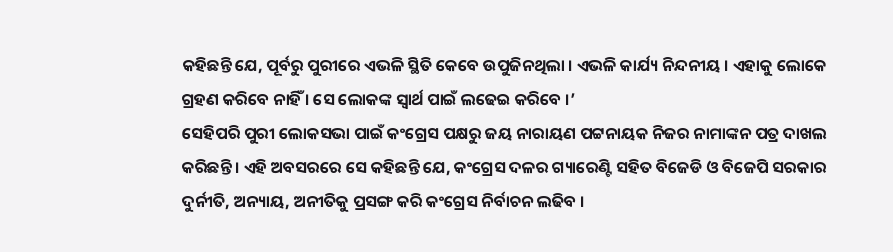କହିଛନ୍ତି ଯେ, ପୂର୍ବରୁ ପୁରୀରେ ଏଭଳି ସ୍ଥିତି କେବେ ଉପୁଜିନଥିଲା । ଏଭଳି କାର୍ଯ୍ୟ ନିନ୍ଦନୀୟ । ଏହାକୁ ଲୋକେ ଗ୍ରହଣ କରିବେ ନାହିଁ । ସେ ଲୋକଙ୍କ ସ୍ୱାର୍ଥ ପାଇଁ ଲଢେଇ କରିବେ ।’
ସେହିପରି ପୁରୀ ଲୋକସଭା ପାଇଁ କଂଗ୍ରେସ ପକ୍ଷରୁ ଜୟ ନାରାୟଣ ପଟ୍ଟନାୟକ ନିଜର ନାମାଙ୍କନ ପତ୍ର ଦାଖଲ କରିଛନ୍ତି । ଏହି ଅବସରରେ ସେ କହିଛନ୍ତି ଯେ, କଂଗ୍ରେସ ଦଳର ଗ୍ୟାରେଣ୍ଟି ସହିତ ବିଜେଡି ଓ ବିଜେପି ସରକାର ଦୁର୍ନୀତି, ଅନ୍ୟାୟ, ଅନୀତିକୁ ପ୍ରସଙ୍ଗ କରି କଂଗ୍ରେସ ନିର୍ବାଚନ ଲଢିବ ।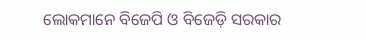ଲୋକମାନେ ବିଜେପି ଓ ବିଜେଡ଼ି ସରକାର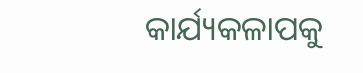କାର୍ଯ୍ୟକଳାପକୁ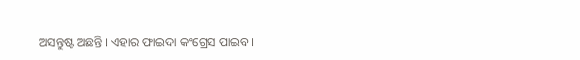ଅସନ୍ତୁଷ୍ଟ ଅଛନ୍ତି । ଏହାର ଫାଇଦା କଂଗ୍ରେସ ପାଇବ ।